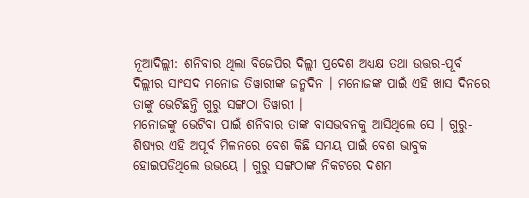ନୂଆଦିଲ୍ଲୀ: ଶନିବାର ଥିଲା ବିଜେପିର ଦିଲ୍ଲୀ ପ୍ରଦେଶ ଅଧ୍ୟକ୍ଷ ତଥା ଉତ୍ତର-ପୂର୍ବ ଦିଲ୍ଲୀର ସାଂସଦ ମନୋଜ ତିୱାରୀଙ୍କ ଜନ୍ମଦିନ । ମନୋଜଙ୍କ ପାଇଁ ଏହି ଖାସ ଦିନରେ ତାଙ୍କୁ ଭେଟିଛନ୍ତି ଗୁରୁ ସଙ୍ଗଠା ତିୱାରୀ ।
ମନୋଜଙ୍କୁ ଭେଟିବା ପାଇଁ ଶନିବାର ତାଙ୍କ ବାସଭବନକୁ ଆସିଥିଲେ ସେ । ଗୁରୁ-ଶିଷ୍ୟର ଏହି ଅପୂର୍ବ ମିଳନରେ ବେଶ କିଛି ସମୟ ପାଇଁ ବେଶ ଭାବୁକ ହୋଇପଡିଥିଲେ ଉଭୟେ । ଗୁରୁ ସଙ୍ଗଠାଙ୍କ ନିକଟରେ ଦଶମ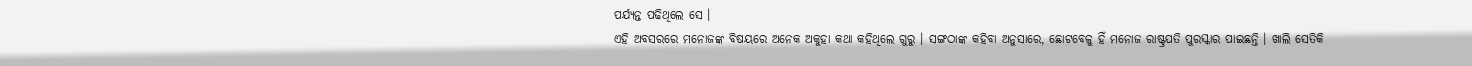ପର୍ଯ୍ୟନ୍ତ ପଢିଥିଲେ ସେ ।
ଏହି ଅବସରରେ ମନୋଜଙ୍କ ବିଷୟରେ ଅନେକ ଅକୁହା କଥା କହିଥିଲେ ଗୁରୁ । ସଙ୍ଗଠାଙ୍କ କହିବା ଅନୁସାରେ, ଛୋଟବେଳୁ ହିଁ ମନୋଜ ରାଷ୍ଟ୍ରପତି ପୁରସ୍କାର ପାଇଛନ୍ତି । ଖାଲି ସେତିକି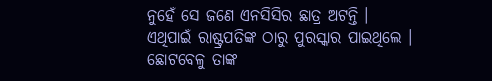ନୁହେଁ ସେ ଜଣେ ଏନସିସିର ଛାତ୍ର ଅଟନ୍ତି । ଏଥିପାଇଁ ରାଷ୍ଟ୍ରପତିଙ୍କ ଠାରୁ ପୁରସ୍କାର ପାଇଥିଲେ । ଛୋଟବେଳୁ ତାଙ୍କ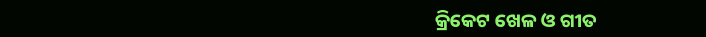କ୍ରିକେଟ ଖେଳ ଓ ଗୀତ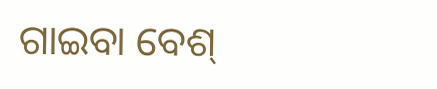ଗାଇବା ବେଶ୍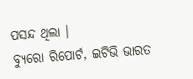ପସନ୍ଦ ଥିଲା ।
ବ୍ୟୁରୋ ରିପୋର୍ଟ, ଇଟିଭି ଭାରତ